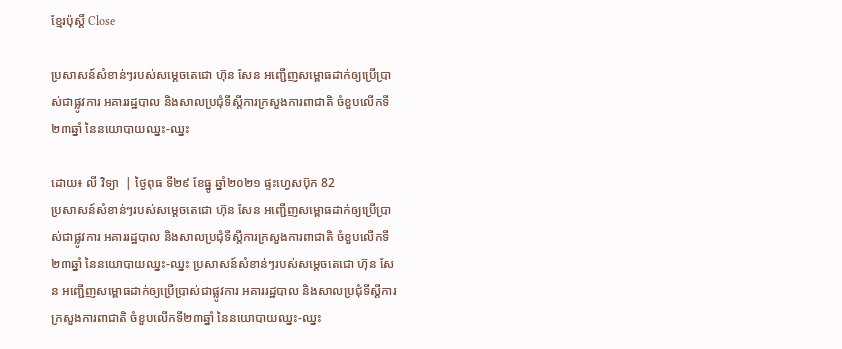ខ្មែរប៉ុស្ដិ៍ Close

ប្រសាសន៍សំខាន់ៗរបស់សម្តេចតេជោ ហ៊ុន សែន អញ្ជើញសម្ពោធដាក់ឲ្យប្រើប្រាស់ជាផ្លូវការ អគាររដ្ឋបាល និងសាលប្រជុំទីស្តីការក្រសួងការពាជាតិ ចំខួបលើកទី២៣ឆ្នាំ នៃនយោបាយឈ្នះ-ឈ្នះ

ដោយ៖ លី វិទ្យា  | ថ្ងៃពុធ ទី២៩ ខែធ្នូ ឆ្នាំ២០២១ ផ្ទះហ្វេសប៊ុក 82
ប្រសាសន៍សំខាន់ៗរបស់សម្តេចតេជោ ហ៊ុន សែន អញ្ជើញសម្ពោធដាក់ឲ្យប្រើប្រាស់ជាផ្លូវការ អគាររដ្ឋបាល និងសាលប្រជុំទីស្តីការក្រសួងការពាជាតិ ចំខួបលើកទី២៣ឆ្នាំ នៃនយោបាយឈ្នះ-ឈ្នះ ប្រសាសន៍សំខាន់ៗរបស់សម្តេចតេជោ ហ៊ុន សែន អញ្ជើញសម្ពោធដាក់ឲ្យប្រើប្រាស់ជាផ្លូវការ អគាររដ្ឋបាល និងសាលប្រជុំទីស្តីការក្រសួងការពាជាតិ ចំខួបលើកទី២៣ឆ្នាំ នៃនយោបាយឈ្នះ-ឈ្នះ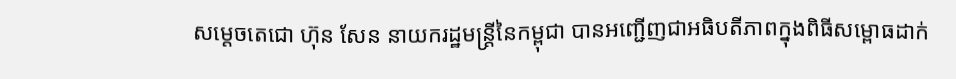សម្តេចតេជោ ហ៊ុន សែន នាយករដ្ឋមន្រ្តីនៃកម្ពុជា បានអញ្ជើញជាអធិបតីភាពក្នុងពិធីសម្ពោធដាក់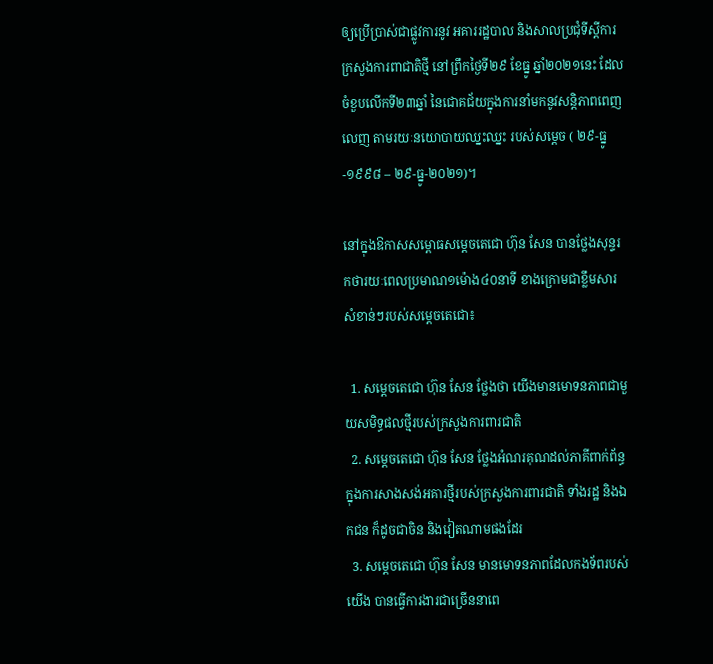ឲ្យប្រើប្រាស់ជាផ្លូវការនូវ អគាររដ្ឋបាល និងសាលប្រជុំទីស្តីការក្រសួងការពាជាតិថ្មី នៅព្រឹកថ្ងៃទី២៩ ខែធ្នូ ឆ្នាំ២០២១នេះ ដែលចំខួបលើកទី២៣ឆ្នាំ នៃជោគជ័យក្នុងការនាំមកនូវសន្តិភាពពេញលេញ តាមរយៈនយោបាយឈ្នះឈ្នះ របស់សម្តេច ( ២៩-ធ្នូ-១៩៩៨ – ២៩-ធ្នូ-២០២១)។

នៅក្នុងឱកាសសម្ពោធសម្តេចតេជោ ហ៊ុន សែន បានថ្លែងសុន្ទរកថារយៈពេលប្រមាណ១ម៉ោង៤០នាទី ខាងក្រោមជាខ្លឹមសារសំខាន់ៗរបស់សម្តេចតេជោ៖

  1. សម្តេចតេជោ ហ៊ុន សែន ថ្លែងថា យើងមានមោទនភាពជាមួយសមិទ្ធផលថ្មីរបស់ក្រសួងការពារជាតិ
  2. សម្តេចតេជោ ហ៊ុន សែន ថ្លែងអំណរគុណដល់ភាគីពាក់ព័ន្ធក្នុងការសាងសង់អគារថ្មីរបស់ក្រសួងការពារជាតិ ទាំងរដ្ឋ និងឯកជន ក៏ដូចជាចិន និងវៀតណាមផងដែរ
  3. សម្តេចតេជោ ហ៊ុន សែន មានមោទនភាពដែលកងទ័ពរបស់យើង បានធ្វើការងារជាច្រើននាពេ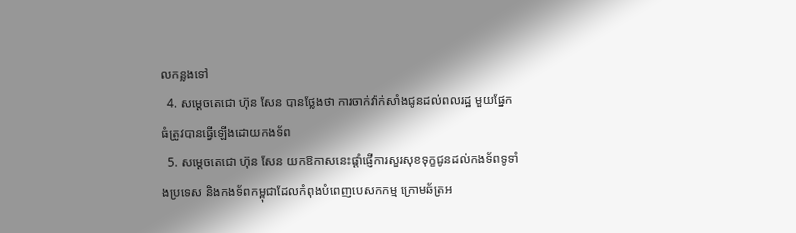លកន្លងទៅ
  4. សម្តេចតេជោ ហ៊ុន សែន បានថ្លែងថា ការចាក់វ៉ាក់សាំងជូនដល់ពលរដ្ឋ មួយផ្នែកធំត្រូវបានធ្វើឡើងដោយកងទ័ព
  5. សម្តេចតេជោ ហ៊ុន សែន យកឱកាសនេះផ្តាំផ្ញើការសួរសុខទុក្ខជូនដល់កងទ័ពទូទាំងប្រទេស និងកងទ័ពកម្ពុជាដែលកំពុងបំពេញបេសកកម្ម ក្រោមឆ័ត្រអ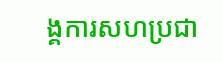ង្គការសហប្រជា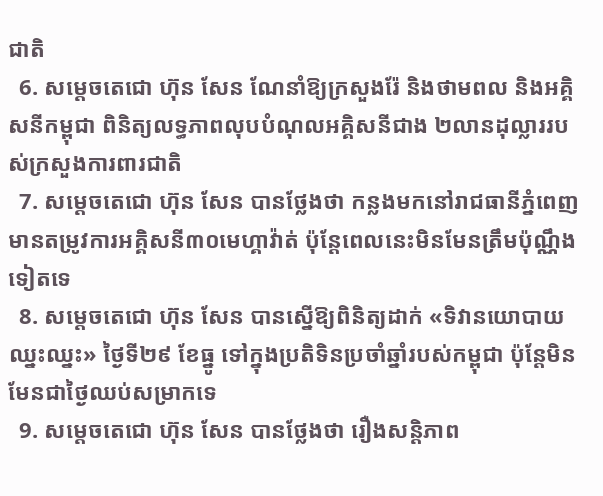ជាតិ
  6. សម្តេចតេជោ ហ៊ុន សែន ណែនាំឱ្យក្រសួងរ៉ែ និងថាមពល និងអគ្គិសនីកម្ពុជា ពិនិត្យលទ្ធភាពលុបបំណុលអគ្គិសនីជាង ២លានដុល្លាររបស់ក្រសួងការពារជាតិ
  7. សម្តេចតេជោ ហ៊ុន សែន បានថ្លែងថា កន្លងមកនៅរាជធានីភ្នំពេញ មានតម្រូវការអគ្គិសនី៣០មេហ្គាវ៉ាត់ ប៉ុន្តែពេលនេះមិនមែនត្រឹមប៉ុណ្ណឹងទៀតទេ
  8. សម្តេចតេជោ ហ៊ុន សែន បានស្នើឱ្យពិនិត្យដាក់ «ទិវានយោបាយឈ្នះឈ្នះ» ថ្ងៃទី២៩ ខែធ្នូ ទៅក្នុងប្រតិទិនប្រចាំឆ្នាំរបស់កម្ពុជា ប៉ុន្តែមិនមែនជាថ្ងៃឈប់សម្រាកទេ
  9. សម្តេចតេជោ ហ៊ុន សែន បានថ្លែងថា រឿងសន្តិភាព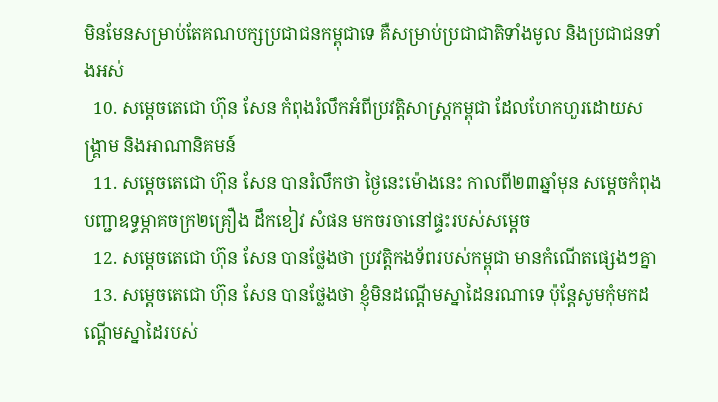មិនមែនសម្រាប់តែគណបក្សប្រជាជនកម្ពុជាទេ គឺសម្រាប់ប្រជាជាតិទាំងមូល និងប្រជាជនទាំងអស់
  10. សម្តេចតេជោ ហ៊ុន សែន កំពុងរំលឹកអំពីប្រវត្តិសាស្រ្តកម្ពុជា ដែលហែកហួរដោយសង្គ្រាម និងអាណានិគមន៍
  11. សម្តេចតេជោ ហ៊ុន សែន បានរំលឹកថា ថ្ងៃនេះម៉ោងនេះ កាលពី២៣ឆ្នាំមុន សម្តេចកំពុងបញ្ជាឧទ្ធម្ភាគចក្រ២គ្រឿង ដឹកខៀវ សំផន មកចរចានៅផ្ទះរបស់សម្តេច
  12. សម្តេចតេជោ ហ៊ុន សែន បានថ្លែងថា ប្រវត្តិកងទ័ពរបស់កម្ពុជា មានកំណើតផ្សេងៗគ្នា
  13. សម្តេចតេជោ ហ៊ុន សែន បានថ្លែងថា ខ្ញុំមិនដណ្តើមស្នាដៃនរណាទេ ប៉ុន្តែសូមកុំមកដណ្តើមស្នាដៃរបស់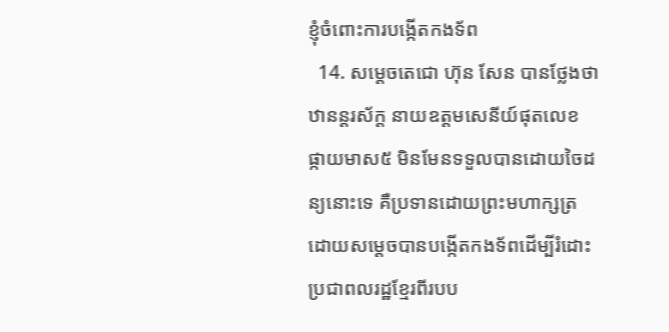ខ្ញុំចំពោះការបង្កើតកងទ័ព
  14. សម្តេចតេជោ ហ៊ុន សែន បានថ្លែងថា ឋានន្តរស័ក្ត នាយឧត្តមសេនីយ៍ផុតលេខ ផ្កាយមាស៥ មិនមែនទទួលបានដោយចៃដន្យនោះទេ គឺប្រទានដោយព្រះមហាក្សត្រ ដោយសម្តេចបានបង្កើតកងទ័ពដើម្បីរំដោះប្រជាពលរដ្ឋខ្មែរពីរបប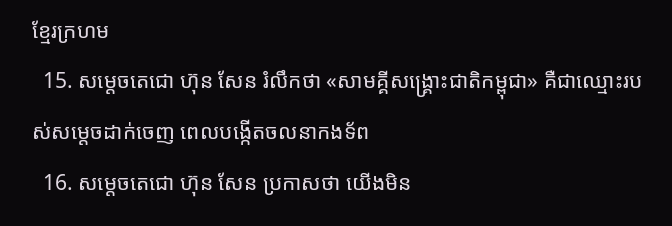ខ្មែរក្រហម
  15. សម្តេចតេជោ ហ៊ុន សែន រំលឹកថា «សាមគ្គីសង្គ្រោះជាតិកម្ពុជា» គឺជាឈ្មោះរបស់សម្តេចដាក់ចេញ ពេលបង្កើតចលនាកងទ័ព
  16. សម្តេចតេជោ ហ៊ុន សែន ប្រកាសថា យើងមិន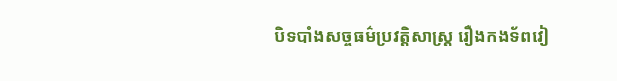បិទបាំងសច្ចធម៌ប្រវត្តិសាស្រ្ត រឿងកងទ័ពវៀ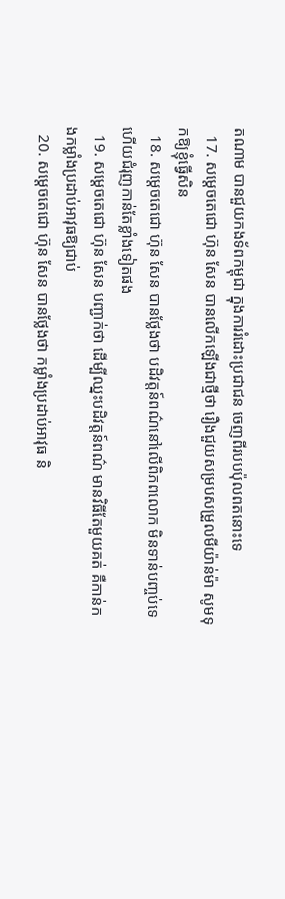តណាម បានជួយកងទ័ពកម្ពុជា ក្នុងការរំដោះប្រជាជន ចេញពីរបបប៉ុលពតនោះទេ
  17. សម្តេចតេជោ ហ៊ុន សែន បានលើកឡើងជាថ្មីថា រឿងជួយសម្របសម្រួលមីយ៉ាន់ម៉ា សូមទុកឱ្យខ្ញុំធ្វើសិន
  18. សម្តេចតេជោ ហ៊ុន សែន បានថ្លែងថា បដិវត្តន៍ពណ៌នៅលើពិភពលោក មិនទាន់បញ្ចប់ទេ ហើយជំរុញកាន់តែខ្លាំងទៀតផង
  19. សម្តេចតេជោ ហ៊ុន សែន បញ្ជាក់ថា ដើម្បីឈ្នះបដិវត្តន៍ពណ៌ មានវិធីតែមួយគត់ គឺកាន់កងកម្លាំងប្រដាប់អាវុធឱ្យជាប់
  20. សម្តេចតេជោ ហ៊ុន សែន បានថ្លែងថា កម្លាំងប្រដាប់អាវុធ និ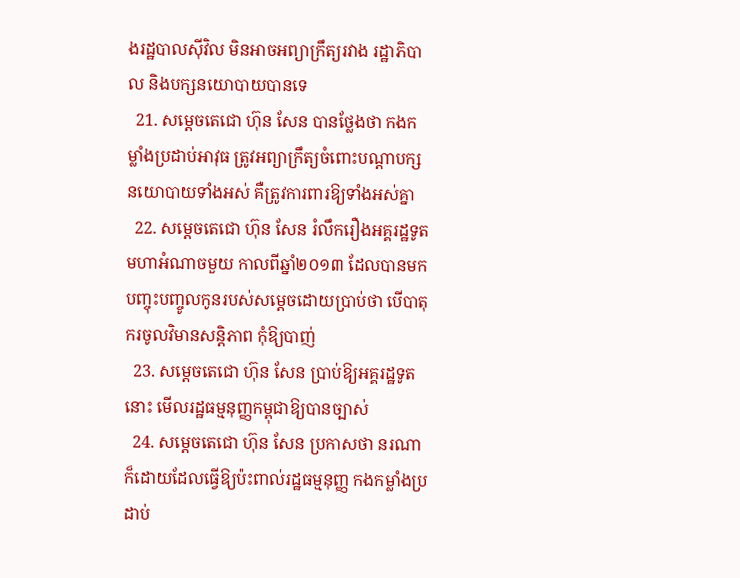ងរដ្ឋបាលស៊ីវិល មិនអាចអព្យាក្រឹត្យរវាង រដ្ឋាភិបាល និងបក្សនយោបាយបានទេ
  21. សម្តេចតេជោ ហ៊ុន សែន បានថ្លែងថា កងកម្លាំងប្រដាប់អាវុធ ត្រូវអព្យាក្រឹត្យចំពោះបណ្តាបក្សនយោបាយទាំងអស់ គឺត្រូវការពារឱ្យទាំងអស់គ្នា
  22. សម្តេចតេជោ ហ៊ុន សែន រំលឹករឿងអគ្គរដ្ឋទូតមហាអំណាចមួយ កាលពីឆ្នាំ២០១៣ ដែលបានមកបញ្ចុះបញ្ចូលកូនរបស់សម្តេចដោយប្រាប់ថា បើបាតុករចូលវិមានសន្តិភាព កុំឱ្យបាញ់
  23. សម្តេចតេជោ ហ៊ុន សែន ប្រាប់ឱ្យអគ្គរដ្ឋទូតនោះ មើលរដ្ឋធម្មនុញ្ញកម្ពុជាឱ្យបានច្បាស់
  24. សម្តេចតេជោ ហ៊ុន សែន ប្រកាសថា នរណាក៏ដោយដែលធ្វើឱ្យប៉ះពាល់រដ្ឋធម្មនុញ្ញ កងកម្លាំងប្រដាប់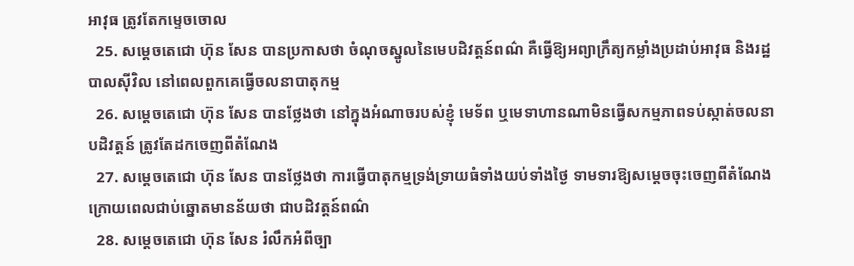អាវុធ ត្រូវតែកម្ទេចចោល
  25. សម្តេចតេជោ ហ៊ុន សែន បានប្រកាសថា ចំណុចស្នូលនៃមេបដិវត្តន៍ពណ៌ គឺធ្វើឱ្យអព្យាក្រឹត្យកម្លាំងប្រដាប់អាវុធ និងរដ្ឋបាលស៊ីវិល នៅពេលពួកគេធ្វើចលនាបាតុកម្ម
  26. សម្តេចតេជោ ហ៊ុន សែន បានថ្លែងថា នៅក្នុងអំណាចរបស់ខ្ញុំ មេទ័ព ឬមេទាហានណាមិនធ្វើសកម្មភាពទប់ស្កាត់ចលនាបដិវត្តន៍ ត្រូវតែដកចេញពីតំណែង
  27. សម្តេចតេជោ ហ៊ុន សែន បានថ្លែងថា ការធ្វើបាតុកម្មទ្រង់ទ្រាយធំទាំងយប់ទាំងថ្ងៃ ទាមទារឱ្យសម្តេចចុះចេញពីតំណែង ក្រោយពេលជាប់ឆ្នោតមានន័យថា ជាបដិវត្តន៍ពណ៌
  28. សម្តេចតេជោ ហ៊ុន សែន រំលឹកអំពីច្បា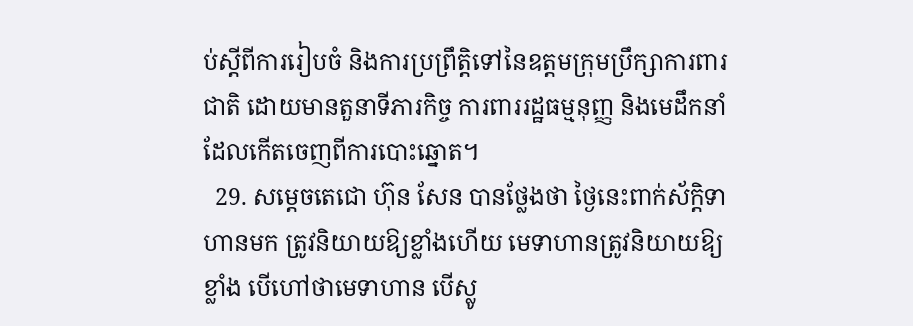ប់ស្តីពីការរៀបចំ និងការប្រព្រឹត្តិទៅនៃឧត្តមក្រុមប្រឹក្សាការពារជាតិ ដោយមានតួនាទីភារកិច្ច ការពាររដ្ឋធម្មនុញ្ញ និងមេដឹកនាំដែលកើតចេញពីការបោះឆ្នោត។
  29. សម្តេចតេជោ ហ៊ុន សែន បានថ្លែងថា ថ្ងៃនេះពាក់ស័ក្តិទាហានមក ត្រូវនិយាយឱ្យខ្លាំងហើយ មេទាហានត្រូវនិយាយឱ្យខ្លាំង បើហៅថាមេទាហាន បើស្លូ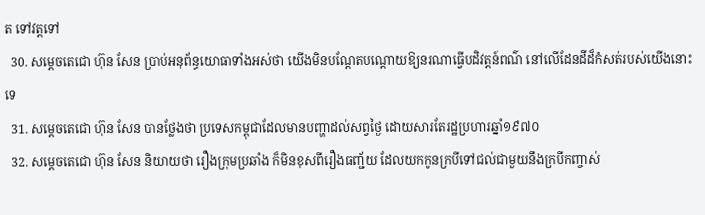ត ទៅវត្តទៅ
  30. សម្តេចតេជោ ហ៊ុន សែន ប្រាប់អនុព័ន្ធយោធាទាំងអស់ថា យើងមិនបណ្តែតបណ្តោយឱ្យនរណាធ្វើបដិវត្តន៍ពណ៌ នៅលើដែនដីដ៏កំសត់របស់យើងនោះទេ
  31. សម្តេចតេជោ ហ៊ុន សែន បានថ្លែងថា ប្រទេសកម្ពុជាដែលមានបញ្ហាដល់សព្វថ្ងៃ ដោយសារតែរដ្ឋប្រហារឆ្នាំ១៩៧០
  32. សម្តេចតេជោ ហ៊ុន សែន និយាយថា រឿងក្រុមប្រឆាំង ក៏មិនខុសពីរឿងធញ្ជ័យ ដែលយកកូនក្របីទៅជល់ជាមួយនឹងក្របីកញ្ចាស់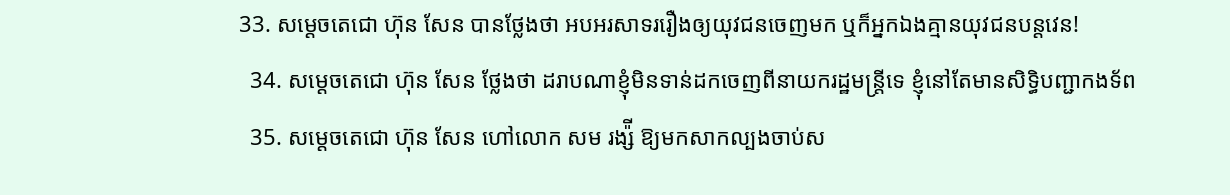33. សម្តេចតេជោ ហ៊ុន សែន បានថ្លែងថា អបអរសាទររឿងឲ្យយុវជនចេញមក ឬក៏អ្នកឯងគ្មានយុវជនបន្តវេន!
  34. សម្តេចតេជោ ហ៊ុន សែន ថ្លែងថា ដរាបណាខ្ញុំមិនទាន់ដកចេញពីនាយករដ្ឋមន្រ្តីទេ ខ្ញុំនៅតែមានសិទ្ធិបញ្ជាកងទ័ព
  35. សម្តេចតេជោ ហ៊ុន សែន ហៅលោក សម រង្ស៉ី ឱ្យមកសាកល្បងចាប់ស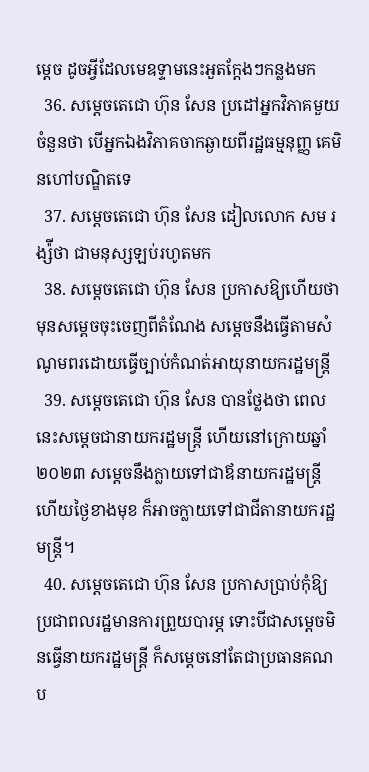ម្តេច ដូចអ្វីដែលមេឧទ្ទាមនេះអួតក្តែងៗកន្លងមក
  36. សម្តេចតេជោ ហ៊ុន សែន ប្រដៅអ្នកវិភាគមួយចំនួនថា បើអ្នកឯងវិភាគចាកឆ្ងាយពីរដ្ឋធម្មនុញ្ញ គេមិនហៅបណ្ឌិតទេ
  37. សម្តេចតេជោ ហ៊ុន សែន ដៀលលោក សម រង្ស៉ីថា ជាមនុស្សឡប់រហូតមក
  38. សម្តេចតេជោ ហ៊ុន សែន ប្រកាសឱ្យហើយថា មុនសម្តេចចុះចេញពីតំណែង សម្តេចនឹងធ្វើតាមសំណូមពរដោយធ្វើច្បាប់កំណត់អាយុនាយករដ្ឋមន្រ្តី
  39. សម្តេចតេជោ ហ៊ុន សែន បានថ្លែងថា ពេលនេះសម្តេចជានាយករដ្ឋមន្រ្តី ហើយនៅក្រោយឆ្នាំ២០២៣ សម្តេចនឹងក្លាយទៅជាឪនាយករដ្ឋមន្រ្តី ហើយថ្ងៃខាងមុខ ក៏អាចក្លាយទៅជាជីតានាយករដ្ឋមន្រ្តី។
  40. សម្តេចតេជោ ហ៊ុន សែន ប្រកាសប្រាប់កុំឱ្យប្រជាពលរដ្ឋមានការព្រួយបារម្ភ ទោះបីជាសម្តេចមិនធ្វើនាយករដ្ឋមន្រ្តី ក៏សម្តេចនៅតែជាប្រធានគណប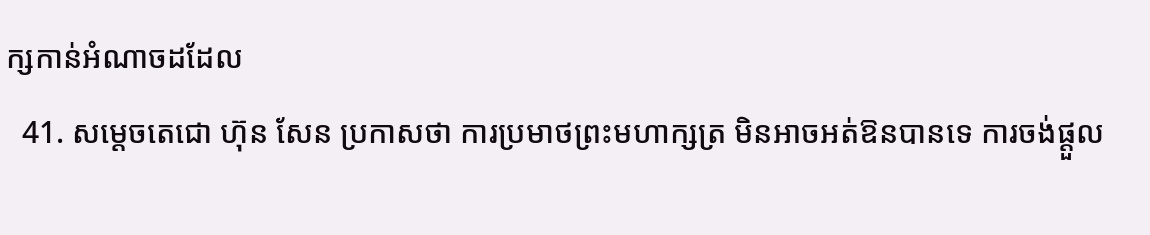ក្សកាន់អំណាចដដែល
  41. សម្តេចតេជោ ហ៊ុន សែន ប្រកាសថា ការប្រមាថព្រះមហាក្សត្រ មិនអាចអត់ឱនបានទេ ការចង់ផ្តួល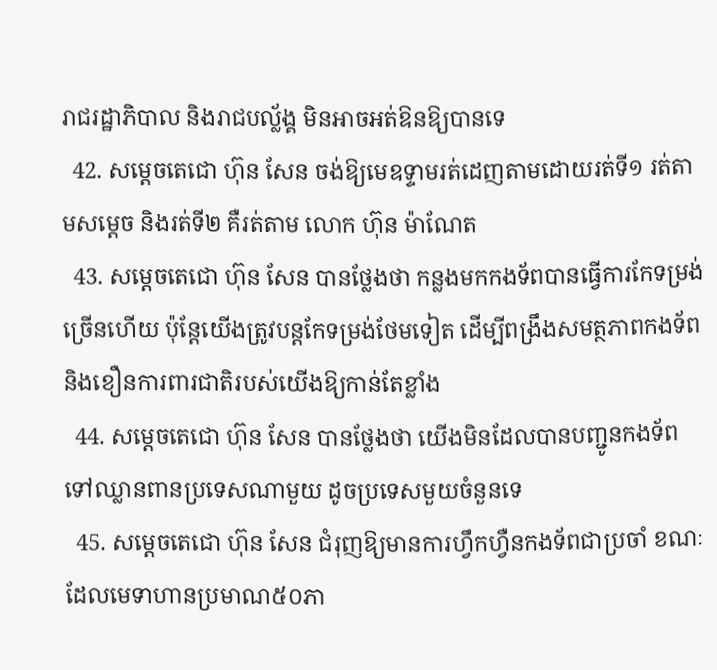រាជរដ្ឋាភិបាល និងរាជបល្ល័ង្គ មិនអាចអត់ឱនឱ្យបានទេ
  42. សម្តេចតេជោ ហ៊ុន សែន ចង់ឱ្យមេឧទ្ទាមរត់ដេញតាមដោយរត់ទី១ រត់តាមសម្តេច និងរត់ទី២ គឺរត់តាម លោក ហ៊ុន ម៉ាណែត
  43. សម្តេចតេជោ ហ៊ុន សែន បានថ្លែងថា កន្លងមកកងទ័ពបានធ្វើការកែទម្រង់ច្រើនហើយ ប៉ុន្តែយើងត្រូវបន្តកែទម្រង់ថែមទៀត ដើម្បីពង្រឹងសមត្ថភាពកងទ័ព និងខឿនការពារជាតិរបស់យើងឱ្យកាន់តែខ្លាំង
  44. សម្តេចតេជោ ហ៊ុន សែន បានថ្លែងថា យើងមិនដែលបានបញ្ជូនកងទ័ព ទៅឈ្លានពានប្រទេសណាមួយ ដូចប្រទេសមួយចំនួនទេ
  45. សម្តេចតេជោ ហ៊ុន សែន ជំរុញឱ្យមានការហ្វឹកហ្វឺនកងទ័ពជាប្រចាំ ខណៈដែលមេទាហានប្រមាណ៥០ភា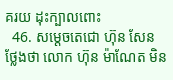គរយ ដុះក្បាលពោះ
  46. សម្តេចតេជោ ហ៊ុន សែន ថ្លែងថា លោក ហ៊ុន ម៉ាណែត មិន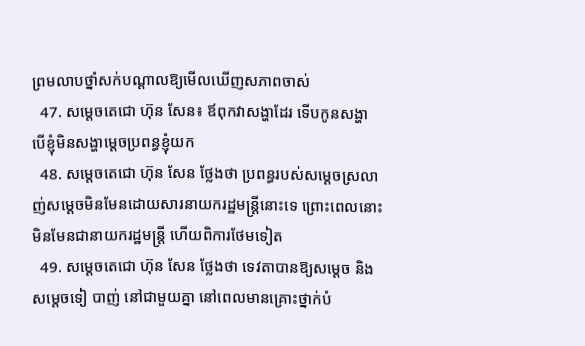ព្រមលាបថ្នាំសក់បណ្តាលឱ្យមើលឃើញសភាពចាស់
  47. សម្តេចតេជោ ហ៊ុន សែន៖ ឪពុកវាសង្ហាដែរ ទើបកូនសង្ហា បើខ្ញុំមិនសង្ហាម្តេចប្រពន្ធខ្ញុំយក
  48. សម្តេចតេជោ ហ៊ុន សែន ថ្លែងថា ប្រពន្ធរបស់សម្តេចស្រលាញ់សម្តេចមិនមែនដោយសារនាយករដ្ឋមន្រ្តីនោះទេ ព្រោះពេលនោះមិនមែនជានាយករដ្ឋមន្រ្តី ហើយពិការថែមទៀត
  49. សម្តេចតេជោ ហ៊ុន សែន ថ្លែងថា ទេវតាបានឱ្យសម្តេច និងសម្តេចទៀ បាញ់ នៅជាមួយគ្នា នៅពេលមានគ្រោះថ្នាក់បំ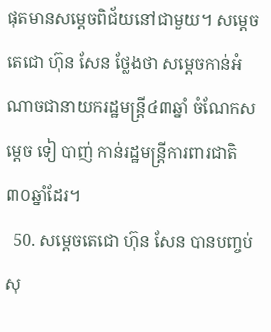ផុតមានសម្តេចពិជ័យនៅជាមួយ។ សម្តេចតេជោ ហ៊ុន សែន ថ្លែងថា សម្តេចកាន់អំណាចជានាយករដ្ឋមន្រ្តី៤៣ឆ្នាំ ចំណែកសម្តេច ទៀ បាញ់ កាន់រដ្ឋមន្រ្តីការពារជាតិ៣០ឆ្នាំដែរ។
  50. សម្តេចតេជោ ហ៊ុន សែន បានបញ្ចប់សុ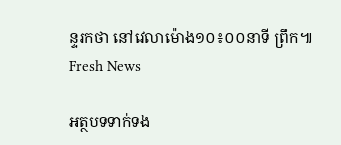ន្ទរកថា នៅវេលាម៉ោង១០៖០០នាទី ព្រឹក៕ Fresh News

អត្ថបទទាក់ទង